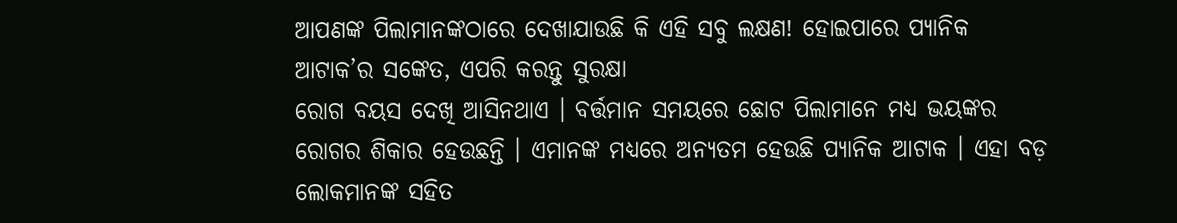ଆପଣଙ୍କ ପିଲାମାନଙ୍କଠାରେ ଦେଖାଯାଉଛି କି ଏହି ସବୁ ଲକ୍ଷଣ! ହୋଇପାରେ ପ୍ୟାନିକ ଆଟାକ’ର ସଙ୍କେତ, ଏପରି କରନ୍ତୁ ସୁରକ୍ଷା
ରୋଗ ବୟସ ଦେଖି ଆସିନଥାଏ । ବର୍ତ୍ତମାନ ସମୟରେ ଛୋଟ ପିଲାମାନେ ମଧ୍ୟ ଭୟଙ୍କର ରୋଗର ଶିକାର ହେଉଛନ୍ତି । ଏମାନଙ୍କ ମଧ୍ୟରେ ଅନ୍ୟତମ ହେଉଛି ପ୍ୟାନିକ ଆଟାକ । ଏହା ବଡ଼ ଲୋକମାନଙ୍କ ସହିତ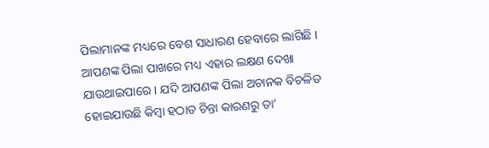ପିଲାମାନଙ୍କ ମଧ୍ୟରେ ବେଶ ସାଧାରଣ ହେବାରେ ଲାଗିଛି । ଆପଣଙ୍କ ପିଲା ପାଖରେ ମଧ୍ୟ ଏହାର ଲକ୍ଷଣ ଦେଖା ଯାଉଥାଇପାରେ । ଯଦି ଆପଣଙ୍କ ପିଲା ଅଚାନକ ବିଚଳିତ ହୋଇଯାଉଛି କିମ୍ବା ହଠାତ ଚିନ୍ତା କାରଣରୁ ତା’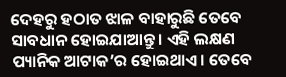ଦେହରୁ ହଠାତ ଝାଳ ବାହାରୁଛି ତେବେ ସାବଧାନ ହୋଇଯାଆନ୍ତୁ । ଏହି ଲକ୍ଷଣ ପ୍ୟାନିକ ଆଟାକ’ର ହୋଇଥାଏ । ତେବେ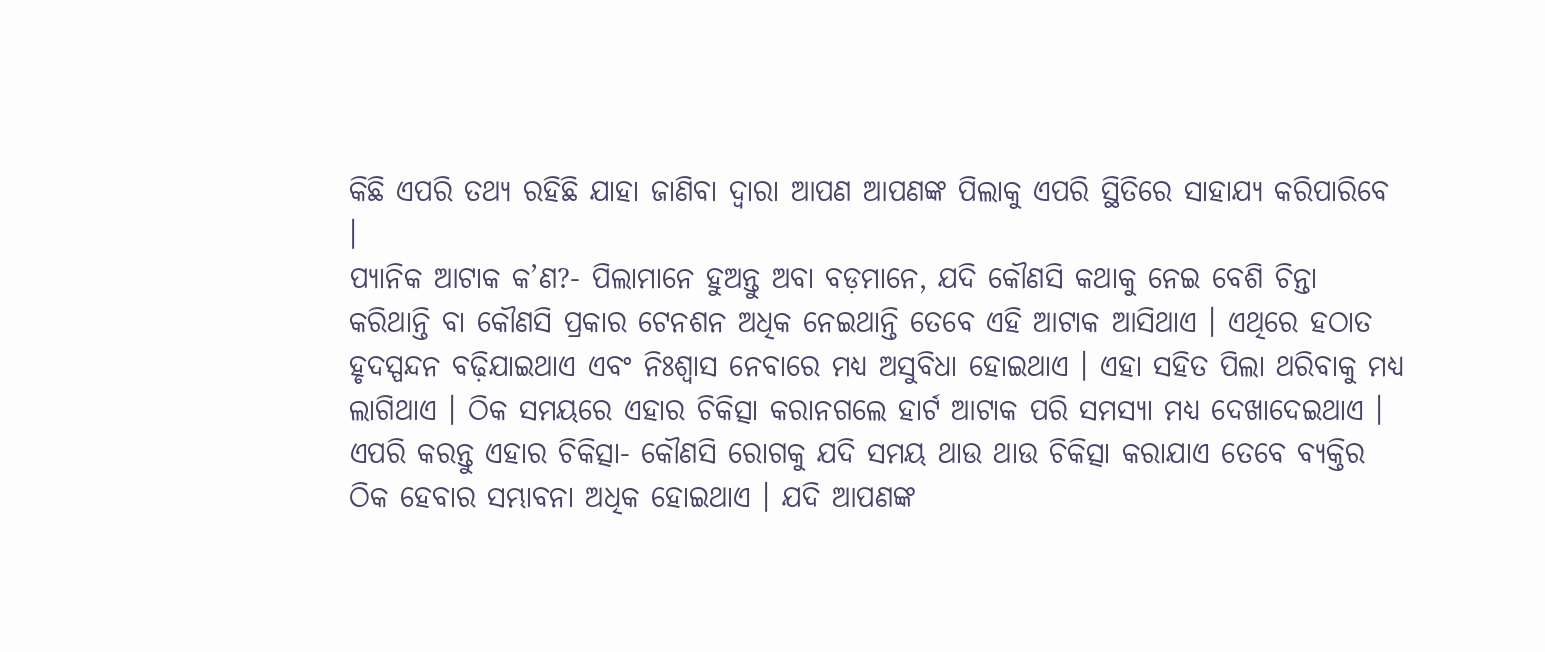କିଛି ଏପରି ତଥ୍ୟ ରହିଛି ଯାହା ଜାଣିବା ଦ୍ୱାରା ଆପଣ ଆପଣଙ୍କ ପିଲାକୁ ଏପରି ସ୍ଥିତିରେ ସାହାଯ୍ୟ କରିପାରିବେ ।
ପ୍ୟାନିକ ଆଟାକ କ’ଣ?- ପିଲାମାନେ ହୁଅନ୍ତୁ ଅବା ବଡ଼ମାନେ, ଯଦି କୌଣସି କଥାକୁ ନେଇ ବେଶି ଚିନ୍ତା କରିଥାନ୍ତି ବା କୌଣସି ପ୍ରକାର ଟେନଶନ ଅଧିକ ନେଇଥାନ୍ତି ତେବେ ଏହି ଆଟାକ ଆସିଥାଏ । ଏଥିରେ ହଠାତ ହୃଦସ୍ପନ୍ଦନ ବଢ଼ିଯାଇଥାଏ ଏବଂ ନିଃଶ୍ୱାସ ନେବାରେ ମଧ୍ୟ ଅସୁବିଧା ହୋଇଥାଏ । ଏହା ସହିତ ପିଲା ଥରିବାକୁ ମଧ୍ୟ ଲାଗିଥାଏ । ଠିକ ସମୟରେ ଏହାର ଚିକିତ୍ସା କରାନଗଲେ ହାର୍ଟ ଆଟାକ ପରି ସମସ୍ୟା ମଧ୍ୟ ଦେଖାଦେଇଥାଏ ।
ଏପରି କରନ୍ତୁ ଏହାର ଚିକିତ୍ସା- କୌଣସି ରୋଗକୁ ଯଦି ସମୟ ଥାଉ ଥାଉ ଚିକିତ୍ସା କରାଯାଏ ତେବେ ବ୍ୟକ୍ତିର ଠିକ ହେବାର ସମ୍ଭାବନା ଅଧିକ ହୋଇଥାଏ । ଯଦି ଆପଣଙ୍କ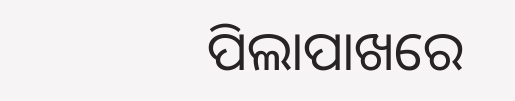ପିଲାପାଖରେ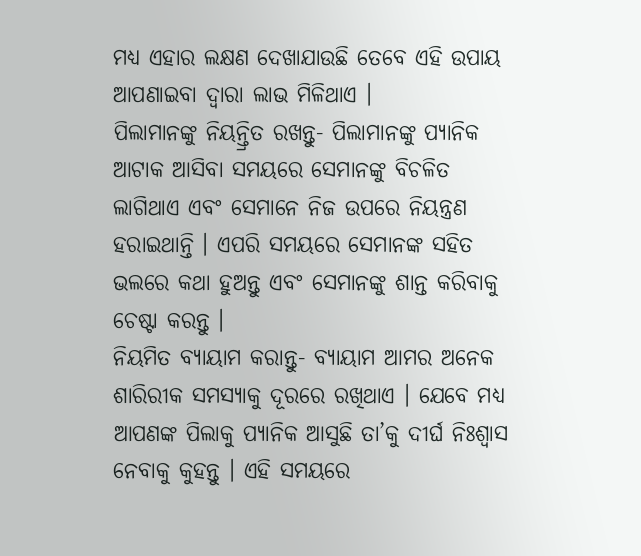ମଧ୍ୟ ଏହାର ଲକ୍ଷଣ ଦେଖାଯାଉଛି ତେବେ ଏହି ଉପାୟ ଆପଣାଇବା ଦ୍ୱାରା ଲାଭ ମିଳିଥାଏ ।
ପିଲାମାନଙ୍କୁ ନିୟନ୍ତ୍ରିତ ରଖନ୍ତୁ- ପିଲାମାନଙ୍କୁ ପ୍ୟାନିକ ଆଟାକ ଆସିବା ସମୟରେ ସେମାନଙ୍କୁ ବିଚଳିତ ଲାଗିଥାଏ ଏବଂ ସେମାନେ ନିଜ ଉପରେ ନିୟନ୍ତ୍ରଣ ହରାଇଥାନ୍ତି । ଏପରି ସମୟରେ ସେମାନଙ୍କ ସହିତ ଭଲରେ କଥା ହୁଅନ୍ତୁ ଏବଂ ସେମାନଙ୍କୁ ଶାନ୍ତ କରିବାକୁ ଚେଷ୍ଟା କରନ୍ତୁ ।
ନିୟମିତ ବ୍ୟାୟାମ କରାନ୍ତୁ- ବ୍ୟାୟାମ ଆମର ଅନେକ ଶାରିରୀକ ସମସ୍ୟାକୁ ଦୂରରେ ରଖିଥାଏ । ଯେବେ ମଧ୍ୟ ଆପଣଙ୍କ ପିଲାକୁ ପ୍ୟାନିକ ଆସୁଛି ତା’କୁ ଦୀର୍ଘ ନିଃଶ୍ୱାସ ନେବାକୁ କୁହନ୍ତୁ । ଏହି ସମୟରେ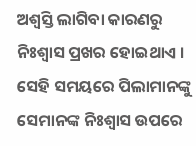ଅଶ୍ୱସ୍ତି ଲାଗିବା କାରଣରୁ ନିଃଶ୍ୱାସ ପ୍ରଖର ହୋଇଥାଏ । ସେହି ସମୟରେ ପିଲାମାନଙ୍କୁ ସେମାନଙ୍କ ନିଃଶ୍ୱାସ ଉପରେ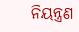ନିୟନ୍ତ୍ରଣ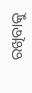ରଖିବାକୁ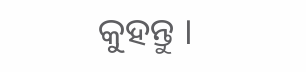କୁହନ୍ତୁ ।